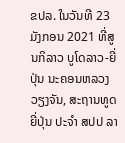ຂປລ. ໃນວັນທີ 23 ມັງກອນ 2021 ທີ່ສູນກິລາວ ບູໂດລາວ-ຍີ່ປຸ່ນ ນະຄອນຫລວງວຽງຈັນ, ສະຖານທູດຍີ່ປຸ່ນ ປະຈໍາ ສປປ ລາ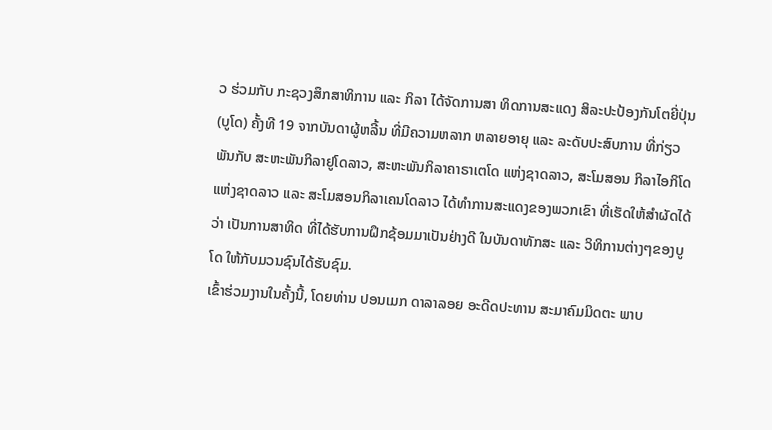ວ ຮ່ວມກັບ ກະຊວງສຶກສາທິການ ແລະ ກິລາ ໄດ້ຈັດການສາ ທິດການສະແດງ ສິລະປະປ້ອງກັນໂຕຍີ່ປຸ່ນ (ບູໂດ) ຄັ້ງທີ 19 ຈາກບັນດາຜູ້ຫລີ້ນ ທີ່ມີຄວາມຫລາກ ຫລາຍອາຍຸ ແລະ ລະດັບປະສົບການ ທີ່ກ່ຽວພັນກັບ ສະຫະພັນກິລາຢູໂດລາວ, ສະຫະພັນກິລາຄາຣາເຕໂດ ແຫ່ງຊາດລາວ, ສະໂມສອນ ກິລາໄອກິໂດ ແຫ່ງຊາດລາວ ແລະ ສະໂມສອນກິລາເຄນໂດລາວ ໄດ້ທໍາການສະແດງຂອງພວກເຂົາ ທີ່ເຮັດໃຫ້ສໍາຜັດໄດ້ວ່າ ເປັນການສາທິດ ທີ່ໄດ້ຮັບການຝຶກຊ້ອມມາເປັນຢ່າງດີ ໃນບັນດາທັກສະ ແລະ ວິທິການຕ່າງໆຂອງບູໂດ ໃຫ້ກັບມວນຊົນໄດ້ຮັບຊົມ.
ເຂົ້າຮ່ວມງານໃນຄັ້ງນີ້, ໂດຍທ່ານ ປອນເມກ ດາລາລອຍ ອະດີດປະທານ ສະມາຄົມມິດຕະ ພາບ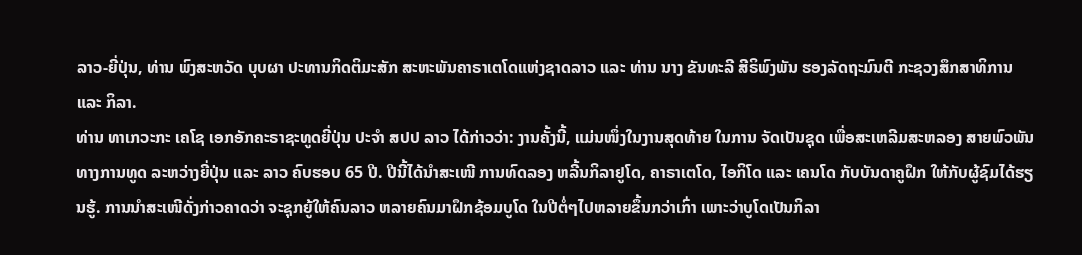ລາວ-ຍີ່ປຸ່ນ, ທ່ານ ພົງສະຫວັດ ບຸບຜາ ປະທານກິດຕິມະສັກ ສະຫະພັນຄາຣາເຕໂດແຫ່ງຊາດລາວ ແລະ ທ່ານ ນາງ ຂັນທະລີ ສີຣິພົງພັນ ຮອງລັດຖະມົນຕີ ກະຊວງສຶກສາທິການ ແລະ ກິລາ.
ທ່ານ ທາເກວະກະ ເຄໂຊ ເອກອັກຄະຣາຊະທູດຍີ່ປຸ່ນ ປະຈໍາ ສປປ ລາວ ໄດ້ກ່າວວ່າ: ງານຄັ້ງນີ້, ແມ່ນໜຶ່ງໃນງານສຸດທ້າຍ ໃນການ ຈັດເປັນຊຸດ ເພື່ອສະເຫລີມສະຫລອງ ສາຍພົວພັນທາງການທູດ ລະຫວ່າງຍີ່ປຸ່ນ ແລະ ລາວ ຄົບຮອບ 65 ປີ. ປີນີ້ໄດ້ນໍາສະເໜີ ການທົດລອງ ຫລີ້ນກິລາຢູໂດ, ຄາຣາເຕໂດ, ໄອກິໂດ ແລະ ເຄນໂດ ກັບບັນດາຄູຝຶກ ໃຫ້ກັບຜູ້ຊົມໄດ້ຮຽນຮູ້. ການນໍາສະເໜີດັ່ງກ່າວຄາດວ່າ ຈະຊຸກຍູ້ໃຫ້ຄົນລາວ ຫລາຍຄົນມາຝຶກຊ້ອມບູໂດ ໃນປີຕໍ່ໆໄປຫລາຍຂຶ້ນກວ່າເກົ່າ ເພາະວ່າບູໂດເປັນກິລາ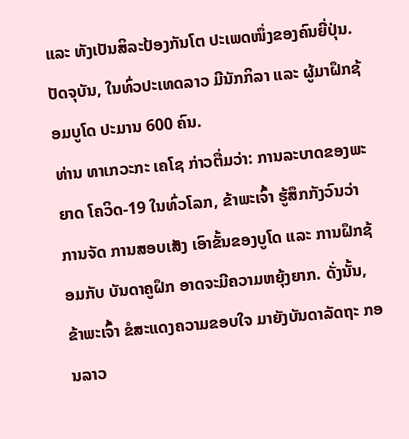ແລະ ທັງເປັນສິລະປ້ອງກັນໂຕ ປະເພດໜຶ່ງຂອງຄົນຍີ່ປຸ່ນ. ປັດຈຸບັນ, ໃນທົ່ວປະເທດລາວ ມີນັກກິລາ ແລະ ຜູ້ມາຝຶກຊ້ອມບູໂດ ປະມານ 600 ຄົນ.
ທ່ານ ທາເກວະກະ ເຄໂຊ ກ່າວຕື່ມວ່າ: ການລະບາດຂອງພະຍາດ ໂຄວິດ-19 ໃນທົ່ວໂລກ, ຂ້າພະເຈົ້າ ຮູ້ສຶກກັງວົນວ່າ ການຈັດ ການສອບເສັງ ເອົາຂັ້ນຂອງບູໂດ ແລະ ການຝຶກຊ້ອມກັບ ບັນດາຄູຝຶກ ອາດຈະມີຄວາມຫຍຸ້ງຍາກ. ດັ່ງນັ້ນ, ຂ້າພະເຈົ້າ ຂໍສະແດງຄວາມຂອບໃຈ ມາຍັງບັນດາລັດຖະ ກອນລາວ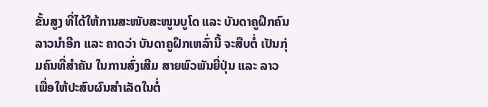ຂັ້ນສູງ ທີ່ໄດ້ໃຫ້ການສະໜັບສະໜູນບູໂດ ແລະ ບັນດາຄູຝຶກຄົນລາວນໍາອີກ ແລະ ຄາດວ່າ ບັນດາຄູຝຶກເຫລົ່ານີ້ ຈະສືບຕໍ່ ເປັນກຸ່ມຄົນທີ່ສໍາຄັນ ໃນການສົ່ງເສີມ ສາຍພົວພັນຍີ່ປຸ່ນ ແລະ ລາວ ເພື່ອໃຫ້ປະສົບຜົນສໍາເລັດໃນຕໍ່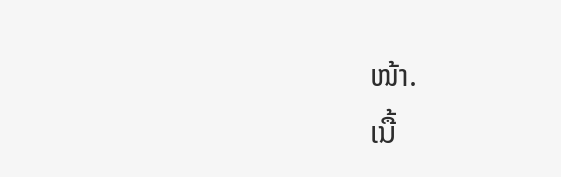ໜ້າ.
ເນື້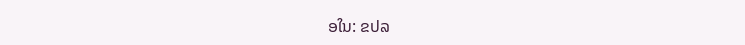ອໃນ: ຂປລ